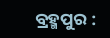ବ୍ରହ୍ମପୁର :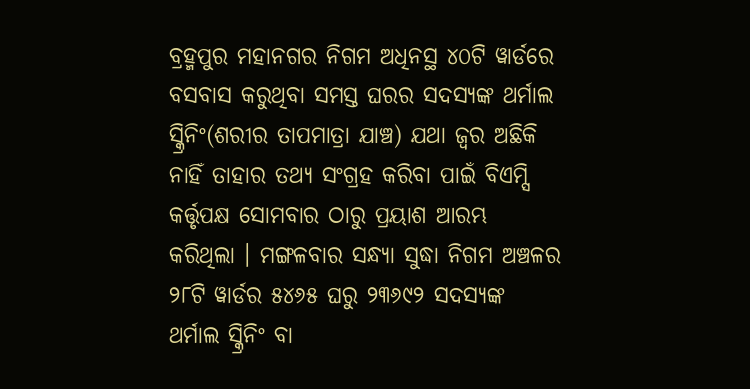ବ୍ରହ୍ମପୁର ମହାନଗର ନିଗମ ଅଧିନସ୍ଥ ୪୦ଟି ୱାର୍ଡରେ ବସବାସ କରୁଥିବା ସମସ୍ତ ଘରର ସଦସ୍ୟଙ୍କ ଥର୍ମାଲ ସ୍କ୍ରିନିଂ(ଶରୀର ତାପମାତ୍ରା ଯାଞ୍ଚ) ଯଥା ଜ୍ୱର ଅଛିକି ନାହିଁ ତାହାର ତଥ୍ୟ ସଂଗ୍ରହ କରିବା ପାଇଁ ବିଏମ୍ସି କର୍ତ୍ତୃପକ୍ଷ ସୋମବାର ଠାରୁ ପ୍ରୟାଶ ଆରମ୍ଭ କରିଥିଲା । ମଙ୍ଗଳବାର ସନ୍ଧ୍ୟା ସୁଦ୍ଧା ନିଗମ ଅଞ୍ଚଳର ୨୮ଟି ୱାର୍ଡର ୫୪୬୫ ଘରୁ ୨୩୬୯୨ ସଦସ୍ୟଙ୍କ ଥର୍ମାଲ ସ୍କ୍ରିନିଂ ବା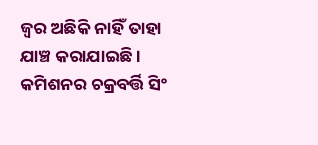ଜ୍ୱର ଅଛିକି ନାହିଁ ତାହା ଯାଞ୍ଚ କରାଯାଇଛି । କମିଶନର ଚକ୍ରବର୍ତ୍ତି ସିଂ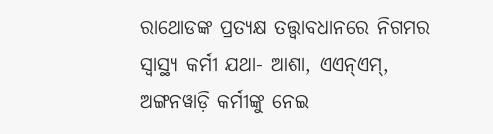ରାଥୋଡଙ୍କ ପ୍ରତ୍ୟକ୍ଷ ତତ୍ତ୍ୱାବଧାନରେ ନିଗମର ସ୍ୱାସ୍ଥ୍ୟ କର୍ମୀ ଯଥା- ଆଶା, ଏଏନ୍ଏମ୍, ଅଙ୍ଗନୱାଡ଼ି କର୍ମୀଙ୍କୁ ନେଇ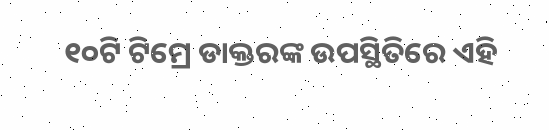୧୦ଟି ଟିମ୍ରେ ଡାକ୍ତରଙ୍କ ଉପସ୍ଥିତିରେ ଏହି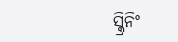ସ୍କ୍ରିନିଂ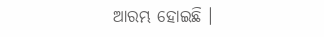ଆରମ୍ଭ ହୋଇଛି ।